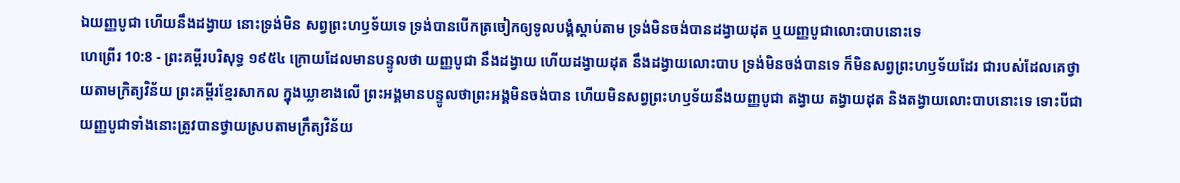ឯយញ្ញបូជា ហើយនឹងដង្វាយ នោះទ្រង់មិន សព្វព្រះហឫទ័យទេ ទ្រង់បានបើកត្រចៀកឲ្យទូលបង្គំស្តាប់តាម ទ្រង់មិនចង់បានដង្វាយដុត ឬយញ្ញបូជាលោះបាបនោះទេ
ហេព្រើរ 10:8 - ព្រះគម្ពីរបរិសុទ្ធ ១៩៥៤ ក្រោយដែលមានបន្ទូលថា យញ្ញបូជា នឹងដង្វាយ ហើយដង្វាយដុត នឹងដង្វាយលោះបាប ទ្រង់មិនចង់បានទេ ក៏មិនសព្វព្រះហឫទ័យដែរ ជារបស់ដែលគេថ្វាយតាមក្រិត្យវិន័យ ព្រះគម្ពីរខ្មែរសាកល ក្នុងឃ្លាខាងលើ ព្រះអង្គមានបន្ទូលថាព្រះអង្គមិនចង់បាន ហើយមិនសព្វព្រះហឫទ័យនឹងយញ្ញបូជា តង្វាយ តង្វាយដុត និងតង្វាយលោះបាបនោះទេ ទោះបីជាយញ្ញបូជាទាំងនោះត្រូវបានថ្វាយស្របតាមក្រឹត្យវិន័យ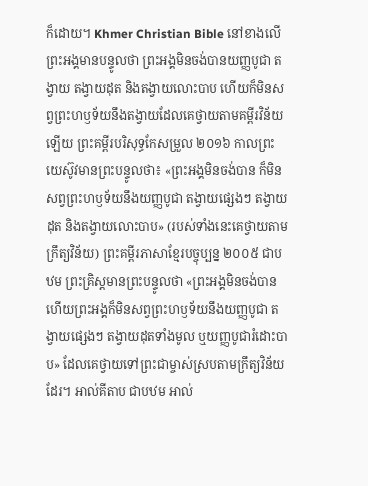ក៏ដោយ។ Khmer Christian Bible នៅខាងលើ ព្រះអង្គមានបន្ទូលថា ព្រះអង្គមិនចង់បានយញ្ញបូជា តង្វាយ តង្វាយដុត និងតង្វាយលោះបាប ហើយក៏មិនសព្វព្រះហឫទ័យនឹងតង្វាយដែលគេថ្វាយតាមគម្ពីរវិន័យឡើយ ព្រះគម្ពីរបរិសុទ្ធកែសម្រួល ២០១៦ កាលព្រះយេស៊ូវមានព្រះបន្ទូលថា៖ «ព្រះអង្គមិនចង់បាន ក៏មិនសព្វព្រះហឫទ័យនឹងយញ្ញបូជា តង្វាយផ្សេងៗ តង្វាយដុត និងតង្វាយលោះបាប» (របស់ទាំងនេះគេថ្វាយតាមក្រឹត្យវិន័យ) ព្រះគម្ពីរភាសាខ្មែរបច្ចុប្បន្ន ២០០៥ ជាបឋម ព្រះគ្រិស្តមានព្រះបន្ទូលថា «ព្រះអង្គមិនចង់បាន ហើយព្រះអង្គក៏មិនសព្វព្រះហឫទ័យនឹងយញ្ញបូជា តង្វាយផ្សេងៗ តង្វាយដុតទាំងមូល ឬយញ្ញបូជារំដោះបាប» ដែលគេថ្វាយទៅព្រះជាម្ចាស់ស្របតាមក្រឹត្យវិន័យដែរ។ អាល់គីតាប ជាបឋម អាល់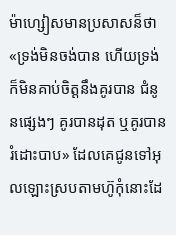ម៉ាហ្សៀសមានប្រសាសន៏ថា «ទ្រង់មិនចង់បាន ហើយទ្រង់ក៏មិនគាប់ចិត្តនឹងគូរបាន ជំនូនផ្សេងៗ គូរបានដុត ឬគូរបានរំដោះបាប» ដែលគេជូនទៅអុលឡោះស្របតាមហ៊ូកុំនោះដែ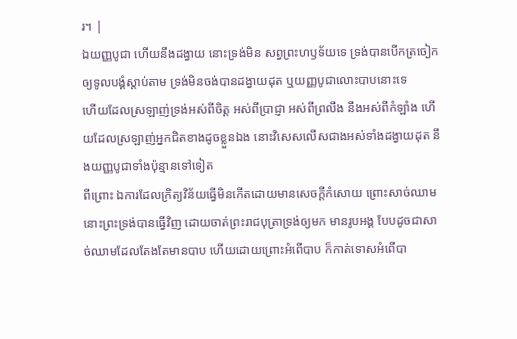រ។ |
ឯយញ្ញបូជា ហើយនឹងដង្វាយ នោះទ្រង់មិន សព្វព្រះហឫទ័យទេ ទ្រង់បានបើកត្រចៀកឲ្យទូលបង្គំស្តាប់តាម ទ្រង់មិនចង់បានដង្វាយដុត ឬយញ្ញបូជាលោះបាបនោះទេ
ហើយដែលស្រឡាញ់ទ្រង់អស់ពីចិត្ត អស់ពីប្រាជ្ញា អស់ពីព្រលឹង នឹងអស់ពីកំឡាំង ហើយដែលស្រឡាញ់អ្នកជិតខាងដូចខ្លួនឯង នោះវិសេសលើសជាងអស់ទាំងដង្វាយដុត នឹងយញ្ញបូជាទាំងប៉ុន្មានទៅទៀត
ពីព្រោះ ឯការដែលក្រិត្យវិន័យធ្វើមិនកើតដោយមានសេចក្ដីកំសោយ ព្រោះសាច់ឈាម នោះព្រះទ្រង់បានធ្វើវិញ ដោយចាត់ព្រះរាជបុត្រាទ្រង់ឲ្យមក មានរូបអង្គ បែបដូចជាសាច់ឈាមដែលតែងតែមានបាប ហើយដោយព្រោះអំពើបាប ក៏កាត់ទោសអំពើបា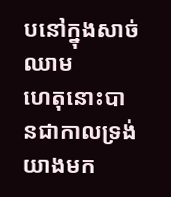បនៅក្នុងសាច់ឈាម
ហេតុនោះបានជាកាលទ្រង់យាងមក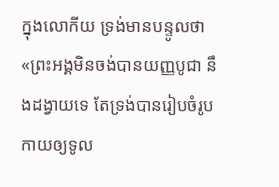ក្នុងលោកីយ ទ្រង់មានបន្ទូលថា «ព្រះអង្គមិនចង់បានយញ្ញបូជា នឹងដង្វាយទេ តែទ្រង់បានរៀបចំរូបកាយឲ្យទូល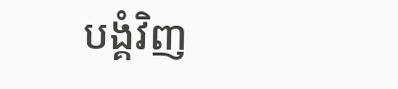បង្គំវិញ